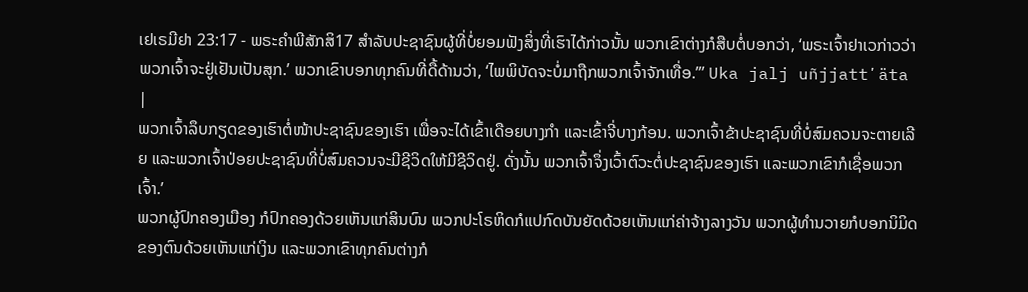ເຢເຣມີຢາ 23:17 - ພຣະຄຳພີສັກສິ17 ສຳລັບປະຊາຊົນຜູ້ທີ່ບໍ່ຍອມຟັງສິ່ງທີ່ເຮົາໄດ້ກ່າວນັ້ນ ພວກເຂົາຕ່າງກໍສືບຕໍ່ບອກວ່າ, ‘ພຣະເຈົ້າຢາເວກ່າວວ່າ ພວກເຈົ້າຈະຢູ່ເຢັນເປັນສຸກ.’ ພວກເຂົາບອກທຸກຄົນທີ່ດື້ດ້ານວ່າ, ‘ໄພພິບັດຈະບໍ່ມາຖືກພວກເຈົ້າຈັກເທື່ອ.”’ Uka jalj uñjjattʼäta |
ພວກເຈົ້າລຶບກຽດຂອງເຮົາຕໍ່ໜ້າປະຊາຊົນຂອງເຮົາ ເພື່ອຈະໄດ້ເຂົ້າເດືອຍບາງກຳ ແລະເຂົ້າຈີ່ບາງກ້ອນ. ພວກເຈົ້າຂ້າປະຊາຊົນທີ່ບໍ່ສົມຄວນຈະຕາຍເລີຍ ແລະພວກເຈົ້າປ່ອຍປະຊາຊົນທີ່ບໍ່ສົມຄວນຈະມີຊີວິດໃຫ້ມີຊີວິດຢູ່. ດັ່ງນັ້ນ ພວກເຈົ້າຈຶ່ງເວົ້າຕົວະຕໍ່ປະຊາຊົນຂອງເຮົາ ແລະພວກເຂົາກໍເຊື່ອພວກເຈົ້າ.’
ພວກຜູ້ປົກຄອງເມືອງ ກໍປົກຄອງດ້ວຍເຫັນແກ່ສິນບົນ ພວກປະໂຣຫິດກໍແປກົດບັນຍັດດ້ວຍເຫັນແກ່ຄ່າຈ້າງລາງວັນ ພວກຜູ້ທຳນວາຍກໍບອກນິມິດຂອງຕົນດ້ວຍເຫັນແກ່ເງິນ ແລະພວກເຂົາທຸກຄົນຕ່າງກໍ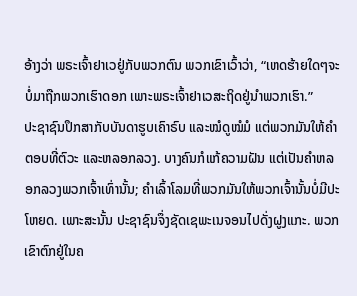ອ້າງວ່າ ພຣະເຈົ້າຢາເວຢູ່ກັບພວກຕົນ ພວກເຂົາເວົ້າວ່າ, “ເຫດຮ້າຍໃດໆຈະບໍ່ມາຖືກພວກເຮົາດອກ ເພາະພຣະເຈົ້າຢາເວສະຖິດຢູ່ນຳພວກເຮົາ.”
ປະຊາຊົນປຶກສາກັບບັນດາຮູບເຄົາຣົບ ແລະໝໍດູໝໍມໍ ແຕ່ພວກມັນໃຫ້ຄຳຕອບທີ່ຕົວະ ແລະຫລອກລວງ. ບາງຄົນກໍແກ້ຄວາມຝັນ ແຕ່ເປັນຄຳຫລອກລວງພວກເຈົ້າເທົ່ານັ້ນ; ຄຳເລົ້າໂລມທີ່ພວກມັນໃຫ້ພວກເຈົ້ານັ້ນບໍ່ມີປະໂຫຍດ. ເພາະສະນັ້ນ ປະຊາຊົນຈຶ່ງຊັດເຊພະເນຈອນໄປດັ່ງຝູງແກະ. ພວກເຂົາຕົກຢູ່ໃນຄ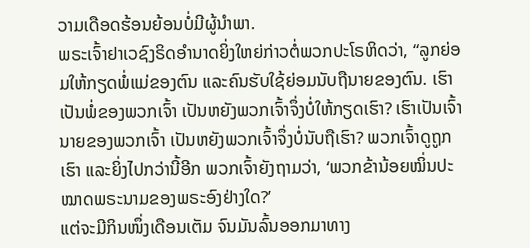ວາມເດືອດຮ້ອນຍ້ອນບໍ່ມີຜູ້ນຳພາ.
ພຣະເຈົ້າຢາເວຊົງຣິດອຳນາດຍິ່ງໃຫຍ່ກ່າວຕໍ່ພວກປະໂຣຫິດວ່າ, “ລູກຍ່ອມໃຫ້ກຽດພໍ່ແມ່ຂອງຕົນ ແລະຄົນຮັບໃຊ້ຍ່ອມນັບຖືນາຍຂອງຕົນ. ເຮົາເປັນພໍ່ຂອງພວກເຈົ້າ ເປັນຫຍັງພວກເຈົ້າຈຶ່ງບໍ່ໃຫ້ກຽດເຮົາ? ເຮົາເປັນເຈົ້ານາຍຂອງພວກເຈົ້າ ເປັນຫຍັງພວກເຈົ້າຈຶ່ງບໍ່ນັບຖືເຮົາ? ພວກເຈົ້າດູຖູກເຮົາ ແລະຍິ່ງໄປກວ່ານີ້ອີກ ພວກເຈົ້າຍັງຖາມວ່າ, ‘ພວກຂ້ານ້ອຍໝິ່ນປະໝາດພຣະນາມຂອງພຣະອົງຢ່າງໃດ?’
ແຕ່ຈະມີກິນໜຶ່ງເດືອນເຕັມ ຈົນມັນລົ້ນອອກມາທາງ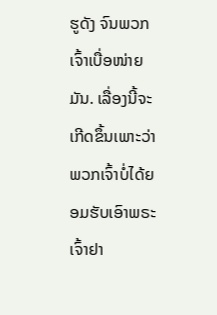ຮູດັງ ຈົນພວກເຈົ້າເບື່ອໜ່າຍມັນ. ເລື່ອງນີ້ຈະເກີດຂຶ້ນເພາະວ່າພວກເຈົ້າບໍ່ໄດ້ຍອມຮັບເອົາພຣະເຈົ້າຢາ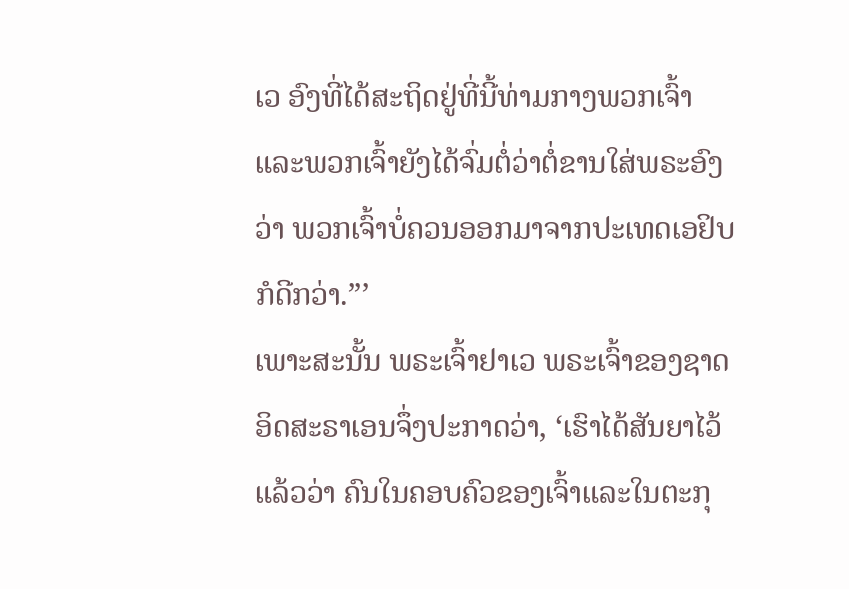ເວ ອົງທີ່ໄດ້ສະຖິດຢູ່ທີ່ນີ້ທ່າມກາງພວກເຈົ້າ ແລະພວກເຈົ້າຍັງໄດ້ຈົ່ມຕໍ່ວ່າຕໍ່ຂານໃສ່ພຣະອົງວ່າ ພວກເຈົ້າບໍ່ຄວນອອກມາຈາກປະເທດເອຢິບກໍດີກວ່າ.”’
ເພາະສະນັ້ນ ພຣະເຈົ້າຢາເວ ພຣະເຈົ້າຂອງຊາດອິດສະຣາເອນຈຶ່ງປະກາດວ່າ, ‘ເຮົາໄດ້ສັນຍາໄວ້ແລ້ວວ່າ ຄົນໃນຄອບຄົວຂອງເຈົ້າແລະໃນຕະກຸ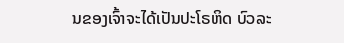ນຂອງເຈົ້າຈະໄດ້ເປັນປະໂຣຫິດ ບົວລະ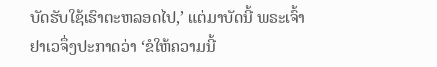ບັດຮັບໃຊ້ເຮົາຕະຫລອດໄປ,’ ແຕ່ມາບັດນີ້ ພຣະເຈົ້າຢາເວຈຶ່ງປະກາດວ່າ ‘ຂໍໃຫ້ຄວາມນີ້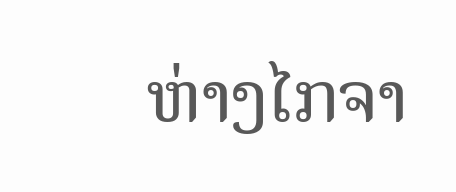ຫ່າງໄກຈາ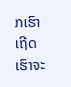ກເຮົາເຖີດ ເຮົາຈະ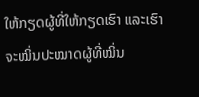ໃຫ້ກຽດຜູ້ທີ່ໃຫ້ກຽດເຮົາ ແລະເຮົາຈະໝິ່ນປະໝາດຜູ້ທີ່ໝິ່ນ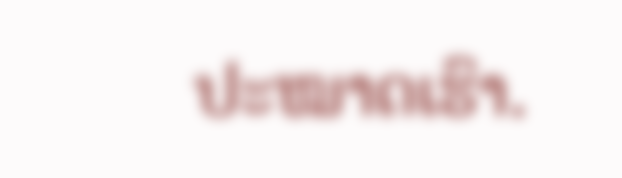ປະໝາດເຮົາ.